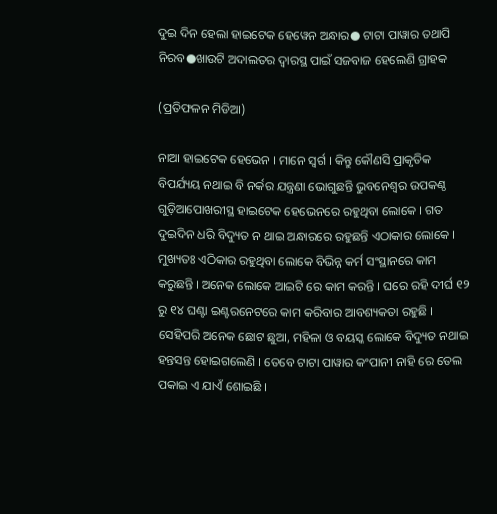ଦୁଇ ଦିନ ହେଲା ହାଇଟେକ ହେୱେନ ଅନ୍ଧାର● ଟାଟା ପାୱାର ତଥାପି ନିରବ●ଖାଉଟି ଅଦାଲତର ଦ୍ବାରସ୍ଥ ପାଇଁ ସଜବାଜ ହେଲେଣି ଗ୍ରାହକ

(ପ୍ରତିଫଳନ ମିଡିଆ)

ନାଆ ହାଇଟେକ ହେଭେନ । ମାନେ ସ୍ବର୍ଗ । କିନ୍ତୁ କୌଣସି ପ୍ରାକୃତିକ ବିପର୍ଯ୍ୟୟ ନଥାଇ ବି ନର୍କର ଯନ୍ତ୍ରଣା ଭୋଗୁଛନ୍ତି ଭୁବନେଶ୍ବର ଉପକଣ୍ଠ ଗୁଡ଼ିଆପୋଖରୀସ୍ଥ ହାଇଟେକ ହେଭେନରେ ରହୁଥିବା ଲୋକେ । ଗତ ଦୁଇଦିନ ଧରି ବିଦ୍ୟୁତ ନ ଥାଇ ଅନ୍ଧାରରେ ରହୁଛନ୍ତି ଏଠାକାର ଲୋକେ । ମୁଖ୍ୟତଃ ଏଠିକାର ରହୁଥିବା ଲୋକେ ବିଭିନ୍ନ କର୍ମ ସଂସ୍ଥାନରେ କାମ କରୁଛନ୍ତି । ଅନେକ ଲୋକେ ଆଇଟି ରେ କାମ କରନ୍ତି । ଘରେ ରହି ଦୀର୍ଘ ୧୨ ରୁ ୧୪ ଘଣ୍ଟା ଇଣ୍ଟରନେଟରେ କାମ କରିବାର ଆବଶ୍ୟକତା ରହୁଛି । ସେହିପରି ଅନେକ ଛୋଟ ଛୁଆ, ମହିଳା ଓ ବୟସ୍କ ଲୋକେ ବିଦ୍ୟୁତ ନଥାଇ ହନ୍ତସନ୍ତ ହୋଇଗଲେଣି । ତେବେ ଟାଟା ପାୱାର କଂପାନୀ ନାହି ରେ ତେଲ ପକାଇ ଏ ଯାଏଁ ଶୋଇଛି ।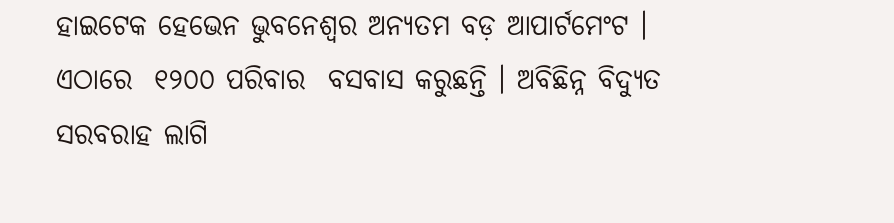ହାଇଟେକ ହେଭେନ ଭୁବନେଶ୍ବର ଅନ୍ୟତମ ବଡ଼ ଆପାର୍ଟମେଂଟ । ଏଠାରେ  ୧୨୦୦ ପରିବାର  ବସବାସ କରୁଛନ୍ତି । ଅବିଛିନ୍ନ ବିଦ୍ୟୁତ ସରବରାହ ଲାଗି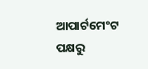ଆପାର୍ଟମେଂଟ ପକ୍ଷରୁ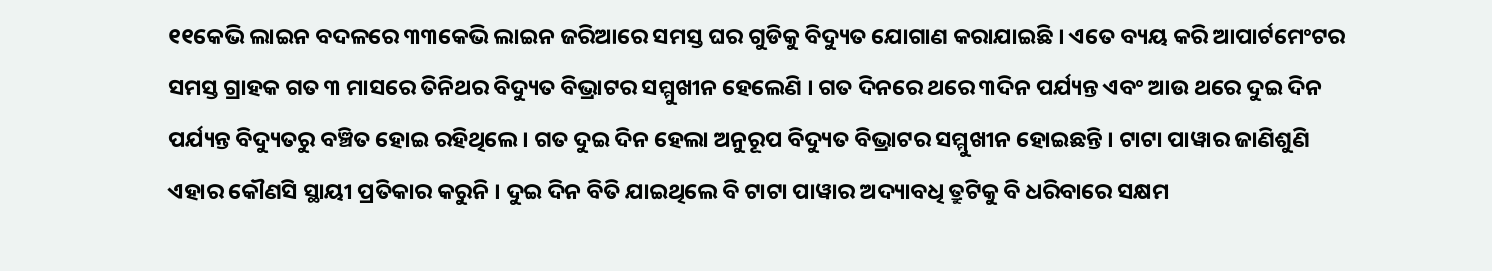୧୧କେଭି ଲାଇନ ବଦଳରେ ୩୩କେଭି ଲାଇନ ଜରିଆରେ ସମସ୍ତ ଘର ଗୁଡିକୁ ବିଦ୍ୟୁତ ଯୋଗାଣ କରାଯାଇଛି । ଏତେ ବ୍ୟୟ କରି ଆପାର୍ଟମେଂଟର ସମସ୍ତ ଗ୍ରାହକ ଗତ ୩ ମାସରେ ତିନିଥର ବିଦ୍ୟୁତ ବିଭ୍ରାଟର ସମ୍ମୁଖୀନ ହେଲେଣି । ଗତ ଦିନରେ ଥରେ ୩ଦିନ ପର୍ଯ୍ୟନ୍ତ ଏବଂ ଆଉ ଥରେ ଦୁଇ ଦିନ ପର୍ଯ୍ୟନ୍ତ ବିଦ୍ୟୁତରୁ ବଞ୍ଚିତ ହୋଇ ରହିଥିଲେ । ଗତ ଦୁଇ ଦିନ ହେଲା ଅନୁରୂପ ବିଦ୍ୟୁତ ବିଭ୍ରାଟର ସମ୍ମୁଖୀନ ହୋଇଛନ୍ତି । ଟାଟା ପାୱାର ଜାଣିଶୁଣି ଏହାର କୌଣସି ସ୍ଥାୟୀ ପ୍ରତିକାର କରୁନି । ଦୁଇ ଦିନ ବିତି ଯାଇଥିଲେ ବି ଟାଟା ପାୱାର ଅଦ୍ୟାବଧି ତ୍ରୁଟିକୁ ବି ଧରିବାରେ ସକ୍ଷମ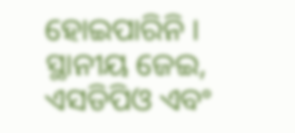ହୋଇପାରିନି । ସ୍ଥାନୀୟ ଜେଇ, ଏସଡିପିଓ ଏବଂ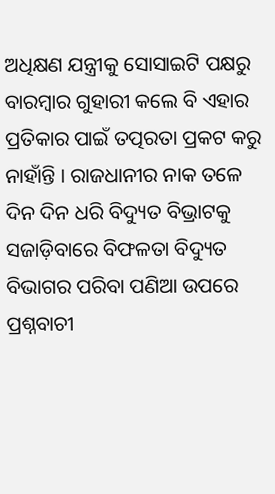ଅଧିକ୍ଷଣ ଯନ୍ତ୍ରୀକୁ ସୋସାଇଟି ପକ୍ଷରୁ ବାରମ୍ବାର ଗୁହାରୀ କଲେ ବି ଏହାର ପ୍ରତିକାର ପାଇଁ ତତ୍ପରତା ପ୍ରକଟ କରୁ ନାହାଁନ୍ତି । ରାଜଧାନୀର ନାକ ତଳେ ଦିନ ଦିନ ଧରି ବିଦ୍ୟୁତ ବିଭ୍ରାଟକୁ ସଜାଡ଼ିବାରେ ବିଫଳତା ବିଦ୍ୟୁତ ବିଭାଗର ପରିବା ପଣିଆ ଉପରେ ପ୍ରଶ୍ନବାଚୀ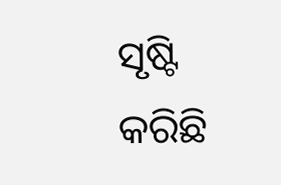ସୃଷ୍ଟି କରିଛି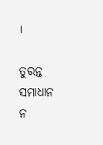।

ତୁରନ୍ତ ସମାଧାନ ନ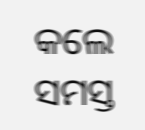କଲେ ସମସ୍ତ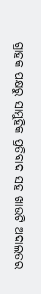ଗ୍ରାହକ ପକ୍ଷରୁ ସାମୁହିକ ପ୍ରତିବାଦ ସହ ଖାଉଟି ଅଦାଲତର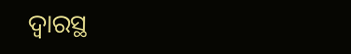ଦ୍ବାରସ୍ଥ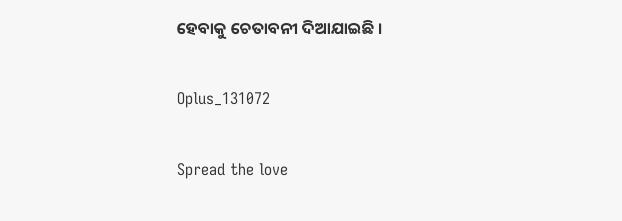ହେବାକୁ ଚେତାବନୀ ଦିଆଯାଇଛି ।

Oplus_131072

Spread the love